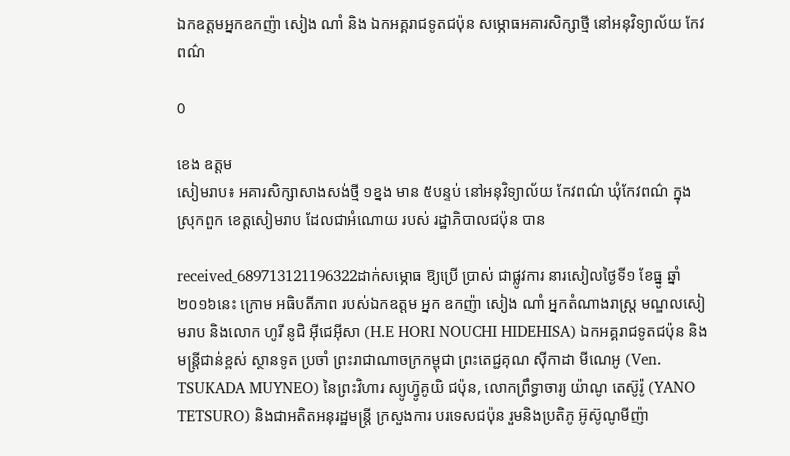ឯកឧត្តមអ្នកឧកញ៉ា សៀង ណាំ និង ឯកអគ្គរាជទូតជប៉ុន សម្ភោធអគារសិក្សាថ្មី នៅអនុវិទ្យាល័យ កែវពណ៌

0

ខេង ឧត្តម
សៀមរាប៖ អគារសិក្សាសាងសង់ថ្មី ១ខ្នង មាន ៥បន្ទប់ នៅអនុវិទ្យាល័យ កែវពណ៌ ឃុំកែវពណ៌ ក្នុងស្រុកពួក ខេត្តសៀមរាប ដែលជាអំណោយ របស់ រដ្ឋាភិបាលជប៉ុន បាន

received_689713121196322ដាក់សម្ភោធ ឱ្យប្រើ ប្រាស់ ជាផ្លូវការ នារសៀលថ្ងៃទី១ ខែធ្នូ ឆ្នាំ២០១៦នេះ ក្រោម អធិបតីភាព របស់ឯកឧត្តម អ្នក ឧកញ៉ា សៀង ណាំ អ្នកតំណាងរាស្ត្រ មណ្ឌលសៀមរាប និងលោក ហូរី នូជិ អ៊ីជេអ៊ីសា (H.E HORI NOUCHI HIDEHISA) ឯកអគ្គរាជទូតជប៉ុន និងមន្ត្រីជាន់ខ្ពស់ ស្ថានទូត ប្រចាំ ព្រះរាជាណាចក្រកម្ពុជា ព្រះតេជ្ជគុណ ស៊ីកាដា មីណេអូ (Ven. TSUKADA MUYNEO) នៃព្រះវិហារ ស្យូហ្វ៊ូគូយិ ជប៉ុន, លោកព្រឹទ្ធាចារ្យ យ៉ាណូ តេស៊ូរ៉ូ (YANO TETSURO) និងជាអតិតអនុរដ្ឋមន្ត្រី ក្រសួងការ បរទេសជប៉ុន រួមនិងប្រតិភូ អ៊ូស៊ូណូមីញ៉ា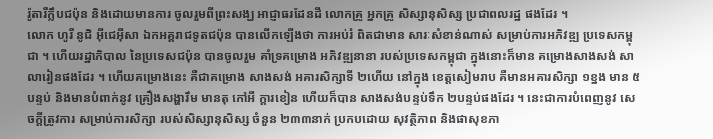រ៉ូតារីក្លឹបជប៉ុន និងដោយមានការ ចូលរួមពីព្រះសង្ឃ អាជ្ញាធរដែនដី លោកគ្រូ អ្នកគ្រូ សិស្សានុសិស្ស ប្រជាពលរដ្ឋ ផងដែរ ។
លោក ហូរី នូជិ អ៊ីជេអ៊ីសា ឯកអគ្គរាជទូតជប៉ុន បានលើកឡើងថា ការអប់រំ ពិតជាមាន សារៈសំខាន់ណាស់ សម្រាប់ការអភិវឌ្ឍ ប្រទេសកម្ពុជា ។ ហើយរដ្ឋាភិបាល នៃប្រទេសជប៉ុន បានចូលរួម គាំទ្រគម្រោង អភិវឌ្ឍនានា របស់ប្រទេសកម្ពុជា ក្នុងនោះក៏មាន គម្រោងសាងសង់ សាលារៀនផងដែរ ។ ហើយគម្រោងនេះ គឺជាគម្រោង សាងសង់ អគារសិក្សាទី ២ហើយ នៅក្នុង ខេត្តសៀមរាប គឺមានអគារសិក្សា ១ខ្នង មាន ៥បន្ទប់ និងមានបំពាក់នូវ គ្រឿងសង្ហារឹម មានតុ កៅអី ក្ដារខៀន ហើយក៏បាន សាងសង់បន្ទប់ទឹក ២បន្ទប់ផងដែរ ។ នេះជាការបំពេញនូវ សេចក្ដីត្រូវការ សម្រាប់ការសិក្សា របស់សិស្សានុសិស្ស ចំនួន ២៣៣នាក់ ប្រកបដោយ សុវត្ថិភាព និងផាសុខភា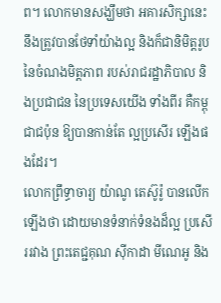ព។ លោកមានសង្ឃឹមថា អគារសិក្សានេះ នឹងត្រូវបានថែទាំយ៉ាងល្អ និងក៏ជានិមិត្តរូប នៃចំណងមិត្តភាព របស់រាជរដ្ឋាភិបាល និងប្រជាជន នៃប្រទេសយើង ទាំងពីរ គឺកម្ពុជាជប៉ុន ឱ្យបានកាន់តែ ល្អប្រសើរ ឡើងផងដែរ។
លោកព្រឹទ្ធាចារ្យ យ៉ាណូ តេស៊ូរ៉ូ បានលើកឡើងថា ដោយមានទំនាក់ទំនងដ៏ល្អ ប្រសើររវាង ព្រះតេជ្ជគុណ ស៊ីកាដា មីណេអូ និង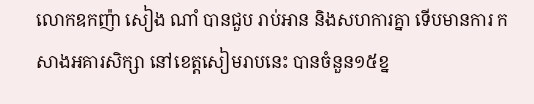លោកឧកញ៉ា សៀង ណាំ បានជួប រាប់អាន និងសហការគ្នា ទើបមានការ កសាងអគារសិក្សា នៅខេត្តសៀមរាបនេះ បានចំនួន១៥ខ្ន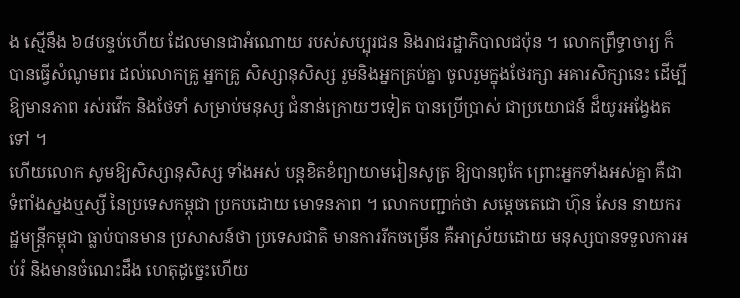ង ស្មើនឹង ៦៨បន្ទប់ហើយ ដែលមានជាអំណោយ របស់សប្បុរជន និងរាជរដ្ឋាភិបាលជប៉ុន ។ លោកព្រឹទ្ធាចារ្យ ក៏បានធ្វើសំណូមពរ ដល់លោកគ្រូ អ្នកគ្រូ សិស្សានុសិស្ស រួមនិងអ្នកគ្រប់គ្នា ចូលរួមក្នុងថែរក្សា អគារសិក្សានេះ ដើម្បីឱ្យមានភាព រស់រវើក និងថែទាំ សម្រាប់មនុស្ស ជំនាន់ក្រោយៗទៀត បានប្រើប្រាស់ ជាប្រយោជន៍ ដ៏យូរអង្វែងតទៅ ។
ហើយលោក សូមឱ្យសិស្សានុសិស្ស ទាំងអស់ បន្តខិតខំព្យាយាមរៀនសូត្រ ឱ្យបានពូកែ ព្រោះអ្នកទាំងអស់គ្នា គឺជាទំពាំងស្នងឬស្សី នៃប្រទេសកម្ពុជា ប្រកបដោយ មោទនភាព ។ លោកបញ្ជាក់ថា សម្ដេចតេជោ ហ៊ុន សែន នាយករដ្ឋមន្ត្រីកម្ពុជា ធ្លាប់បានមាន ប្រសាសន៍ថា ប្រទេសជាតិ មានការរីកចម្រើន គឺអាស្រ័យដោយ មនុស្សបានទទួលការអប់រំ និងមានចំណេះដឹង ហេតុដូច្នេះហើយ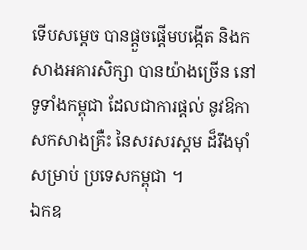ទើបសម្ដេច បានផ្ដួចផ្ដើមបង្កើត និងកសាងអគារសិក្សា បានយ៉ាងច្រើន នៅ ទូទាំងកម្ពុជា ដែលជាការផ្ដល់ នូវឱកាសកសាងគ្រឺះ នៃសរសរស្ដម ដ៏រឹងម៉ាំសម្រាប់ ប្រទេសកម្ពុជា ។
ឯកឧ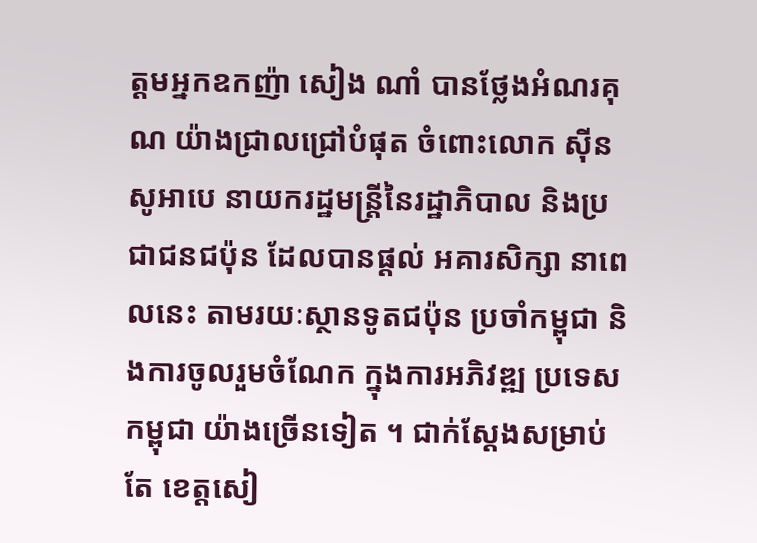ត្តមអ្នកឧកញ៉ា សៀង ណាំ បានថ្លែងអំណរគុណ យ៉ាងជ្រាលជ្រៅបំផុត ចំពោះលោក ស៊ីន សូអាបេ នាយករដ្ឋមន្ត្រីនៃរដ្ឋាភិបាល និងប្រជាជនជប៉ុន ដែលបានផ្ដល់ អគារសិក្សា នាពេលនេះ តាមរយៈស្ថានទូតជប៉ុន ប្រចាំកម្ពុជា និងការចូលរួមចំណែក ក្នុងការអភិវឌ្ឍ ប្រទេសកម្ពុជា យ៉ាងច្រើនទៀត ។ ជាក់ស្ដែងសម្រាប់តែ ខេត្តសៀ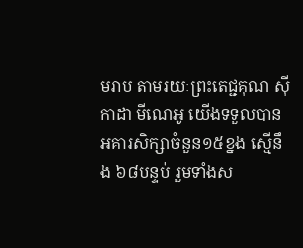មរាប តាមរយៈព្រះតេជ្ជគុណ ស៊ីកាដា មីណេអូ យើងទទួលបាន អគារសិក្សាចំនួន១៥ខ្នង ស្មើនឹង ៦៨បន្ទប់ រួមទាំងស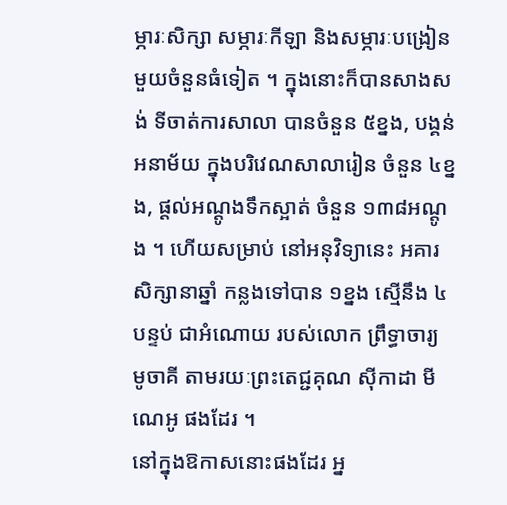ម្ភារៈសិក្សា សម្ភារៈកីឡា និងសម្ភារៈបង្រៀន មួយចំនួនធំទៀត ។ ក្នុងនោះក៏បានសាងសង់ ទីចាត់ការសាលា បានចំនួន ៥ខ្នង, បង្គន់អនាម័យ ក្នុងបរិវេណសាលារៀន ចំនួន ៤ខ្នង, ផ្ដល់អណ្ដូងទឹកស្អាត់ ចំនួន ១៣៨អណ្ដូង ។ ហើយសម្រាប់ នៅអនុវិទ្យានេះ អគារសិក្សានាឆ្នាំ កន្លងទៅបាន ១ខ្នង ស្មើនឹង ៤បន្ទប់ ជាអំណោយ របស់លោក ព្រឹទ្ធាចារ្យ មូចាគី តាមរយៈព្រះតេជ្ជគុណ ស៊ីកាដា មីណេអូ ផងដែរ ។
នៅក្នុងឱកាសនោះផងដែរ អ្ន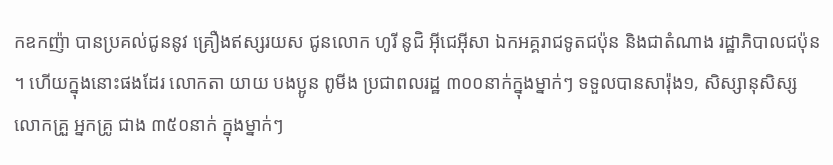កឧកញ៉ា បានប្រគល់ជូននូវ គ្រឿងឥស្សរយស ជូនលោក ហូរី នូជិ អ៊ីជេអ៊ីសា ឯកអគ្គរាជទូតជប៉ុន និងជាតំណាង រដ្ឋាភិបាលជប៉ុន ។ ហើយក្នុងនោះផងដែរ លោកតា យាយ បងប្អូន ពូមីង ប្រជាពលរដ្ឋ ៣០០នាក់ក្នុងម្នាក់ៗ ទទួលបានសារ៉ុង១, សិស្សានុសិស្ស លោកគ្រួ អ្នកគ្រូ ជាង ៣៥០នាក់ ក្នុងម្នាក់ៗ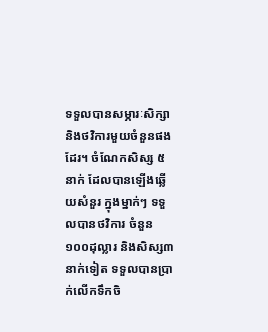ទទួលបានសម្ភារៈសិក្សា និងថវិការមួយចំនួនផងដែរ។ ចំណែកសិស្ស ៥នាក់ ដែលបានឡើងឆ្លើយសំនួរ ក្នុងម្នាក់ៗ ទទួលបានថវិការ ចំនួន ១០០ដុល្លារ និងសិស្ស៣នាក់ទៀត ទទួលបានប្រាក់លើកទឹកចិ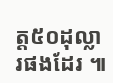ត្ត៥០ដុល្លារផងដែរ ៕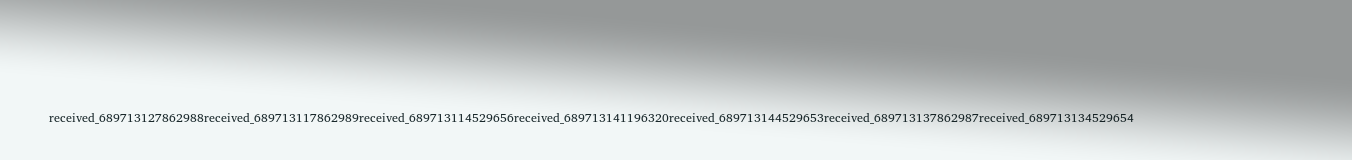received_689713127862988received_689713117862989received_689713114529656received_689713141196320received_689713144529653received_689713137862987received_689713134529654